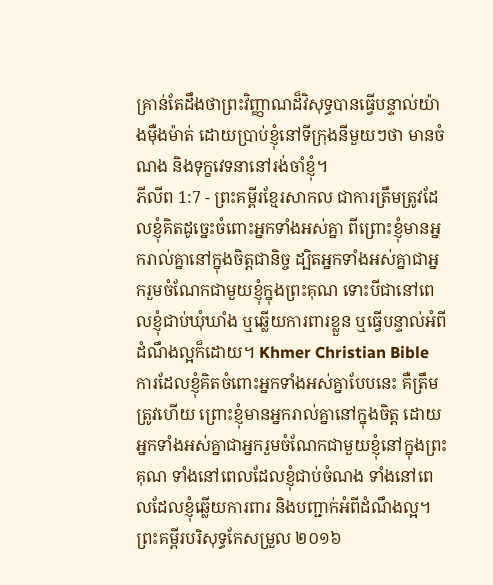គ្រាន់តែដឹងថាព្រះវិញ្ញាណដ៏វិសុទ្ធបានធ្វើបន្ទាល់យ៉ាងម៉ឺងម៉ាត់ ដោយប្រាប់ខ្ញុំនៅទីក្រុងនីមួយៗថា មានចំណង និងទុក្ខវេទនានៅរង់ចាំខ្ញុំ។
ភីលីព 1:7 - ព្រះគម្ពីរខ្មែរសាកល ជាការត្រឹមត្រូវដែលខ្ញុំគិតដូច្នេះចំពោះអ្នកទាំងអស់គ្នា ពីព្រោះខ្ញុំមានអ្នករាល់គ្នានៅក្នុងចិត្តជានិច្ច ដ្បិតអ្នកទាំងអស់គ្នាជាអ្នករួមចំណែកជាមួយខ្ញុំក្នុងព្រះគុណ ទោះបីជានៅពេលខ្ញុំជាប់ឃុំឃាំង ឬឆ្លើយការពារខ្លួន ឬធ្វើបន្ទាល់អំពីដំណឹងល្អក៏ដោយ។ Khmer Christian Bible ការដែលខ្ញុំគិតចំពោះអ្នកទាំងអស់គ្នាបែបនេះ គឺត្រឹមត្រូវហើយ ព្រោះខ្ញុំមានអ្នករាល់គ្នានៅក្នុងចិត្ត ដោយអ្នកទាំងអស់គ្នាជាអ្នករួមចំណែកជាមួយខ្ញុំនៅក្នុងព្រះគុណ ទាំងនៅពេលដែលខ្ញុំជាប់ចំណង ទាំងនៅពេលដែលខ្ញុំឆ្លើយការពារ និងបញ្ជាក់អំពីដំណឹងល្អ។ ព្រះគម្ពីរបរិសុទ្ធកែសម្រួល ២០១៦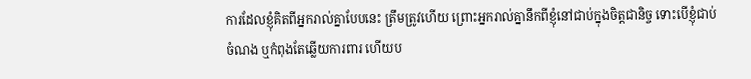ការដែលខ្ញុំគិតពីអ្នករាល់គ្នាបែបនេះ ត្រឹមត្រូវហើយ ព្រោះអ្នករាល់គ្នានឹកពីខ្ញុំនៅជាប់ក្នុងចិត្តជានិច្ច ទោះបើខ្ញុំជាប់ចំណង ឬកំពុងតែឆ្លើយការពារ ហើយប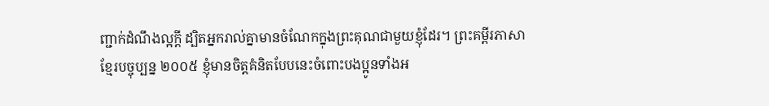ញ្ជាក់ដំណឹងល្អក្តី ដ្បិតអ្នករាល់គ្នាមានចំណែកក្នុងព្រះគុណជាមួយខ្ញុំដែរ។ ព្រះគម្ពីរភាសាខ្មែរបច្ចុប្បន្ន ២០០៥ ខ្ញុំមានចិត្តគំនិតបែបនេះចំពោះបងប្អូនទាំងអ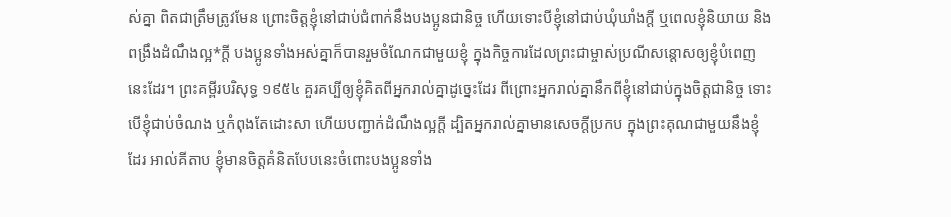ស់គ្នា ពិតជាត្រឹមត្រូវមែន ព្រោះចិត្តខ្ញុំនៅជាប់ជំពាក់នឹងបងប្អូនជានិច្ច ហើយទោះបីខ្ញុំនៅជាប់ឃុំឃាំងក្ដី ឬពេលខ្ញុំនិយាយ និងពង្រឹងដំណឹងល្អ*ក្ដី បងប្អូនទាំងអស់គ្នាក៏បានរួមចំណែកជាមួយខ្ញុំ ក្នុងកិច្ចការដែលព្រះជាម្ចាស់ប្រណីសន្ដោសឲ្យខ្ញុំបំពេញនេះដែរ។ ព្រះគម្ពីរបរិសុទ្ធ ១៩៥៤ គួរគប្បីឲ្យខ្ញុំគិតពីអ្នករាល់គ្នាដូច្នេះដែរ ពីព្រោះអ្នករាល់គ្នានឹកពីខ្ញុំនៅជាប់ក្នុងចិត្តជានិច្ច ទោះបើខ្ញុំជាប់ចំណង ឬកំពុងតែដោះសា ហើយបញ្ជាក់ដំណឹងល្អក្តី ដ្បិតអ្នករាល់គ្នាមានសេចក្ដីប្រកប ក្នុងព្រះគុណជាមួយនឹងខ្ញុំដែរ អាល់គីតាប ខ្ញុំមានចិត្ដគំនិតបែបនេះចំពោះបងប្អូនទាំង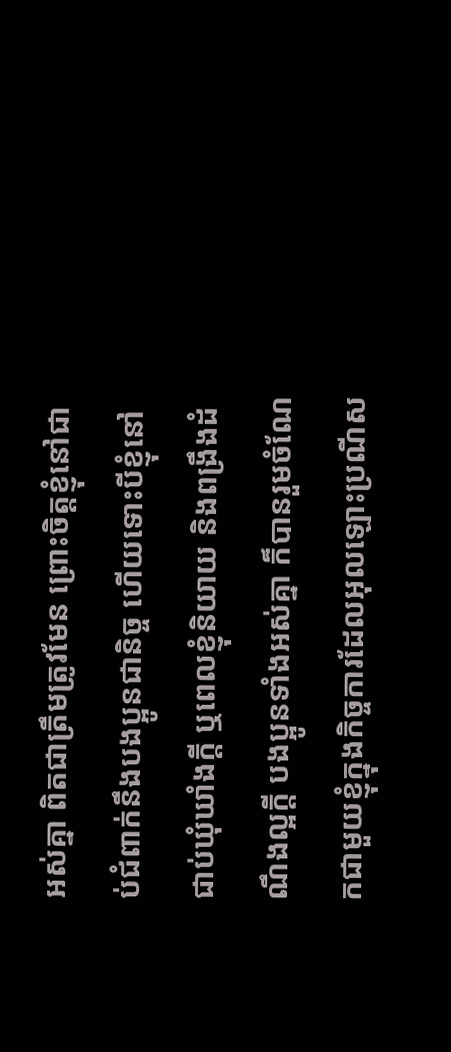អស់គ្នា ពិតជាត្រឹមត្រូវមែន ព្រោះចិត្ដខ្ញុំនៅជាប់ជំពាក់នឹងបងប្អូនជានិច្ច ហើយទោះបីខ្ញុំនៅជាប់ឃុំឃាំងក្ដី ឬពេលខ្ញុំនិយាយ និងពង្រឹងដំណឹងល្អក្ដី បងប្អូនទាំងអស់គ្នា ក៏បានរួមចំណែកជាមួយខ្ញុំក្នុងកិច្ចការដែលអុលឡោះប្រណីស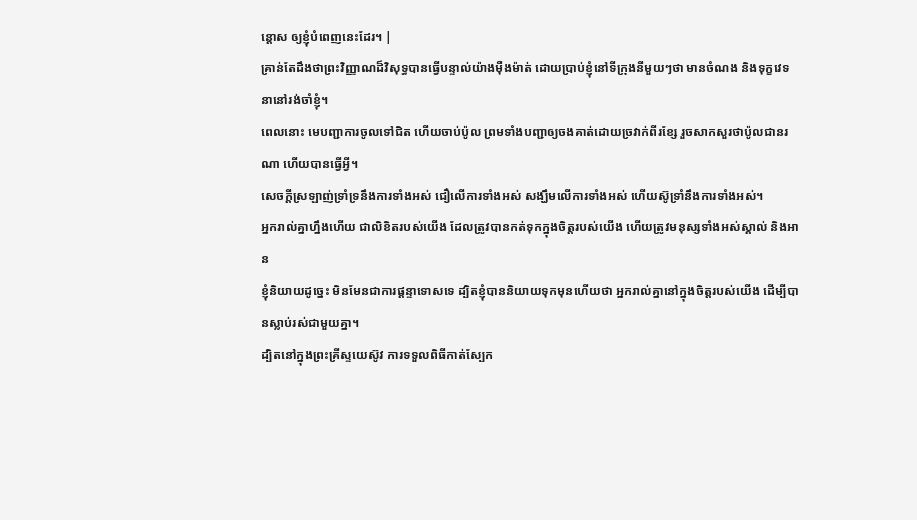ន្ដោស ឲ្យខ្ញុំបំពេញនេះដែរ។ |
គ្រាន់តែដឹងថាព្រះវិញ្ញាណដ៏វិសុទ្ធបានធ្វើបន្ទាល់យ៉ាងម៉ឺងម៉ាត់ ដោយប្រាប់ខ្ញុំនៅទីក្រុងនីមួយៗថា មានចំណង និងទុក្ខវេទនានៅរង់ចាំខ្ញុំ។
ពេលនោះ មេបញ្ជាការចូលទៅជិត ហើយចាប់ប៉ូល ព្រមទាំងបញ្ជាឲ្យចងគាត់ដោយច្រវាក់ពីរខ្សែ រួចសាកសួរថាប៉ូលជានរណា ហើយបានធ្វើអ្វី។
សេចក្ដីស្រឡាញ់ទ្រាំទ្រនឹងការទាំងអស់ ជឿលើការទាំងអស់ សង្ឃឹមលើការទាំងអស់ ហើយស៊ូទ្រាំនឹងការទាំងអស់។
អ្នករាល់គ្នាហ្នឹងហើយ ជាលិខិតរបស់យើង ដែលត្រូវបានកត់ទុកក្នុងចិត្តរបស់យើង ហើយត្រូវមនុស្សទាំងអស់ស្គាល់ និងអាន
ខ្ញុំនិយាយដូច្នេះ មិនមែនជាការផ្ដន្ទាទោសទេ ដ្បិតខ្ញុំបាននិយាយទុកមុនហើយថា អ្នករាល់គ្នានៅក្នុងចិត្តរបស់យើង ដើម្បីបានស្លាប់រស់ជាមួយគ្នា។
ដ្បិតនៅក្នុងព្រះគ្រីស្ទយេស៊ូវ ការទទួលពិធីកាត់ស្បែក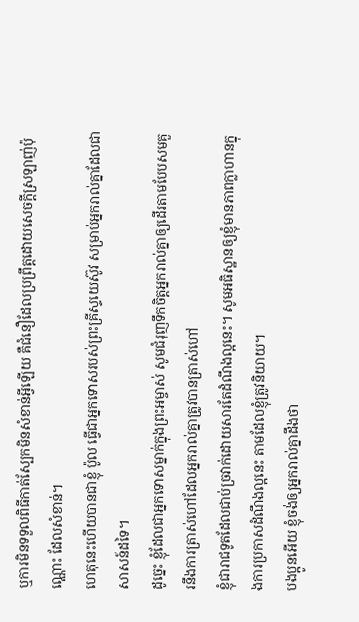ឬការមិនទទួលពិធីកាត់ស្បែកមិនសំខាន់អ្វីឡើយ គឺជំនឿដែលប្រព្រឹត្តដោយសេចក្ដីស្រឡាញ់ប៉ុណ្ណោះ ដែលសំខាន់។
ហេតុនេះហើយបានជាខ្ញុំ ប៉ូល ធ្វើជាអ្នកទោសរបស់ព្រះគ្រីស្ទយេស៊ូវ សម្រាប់អ្នករាល់គ្នាដែលជាសាសន៍ដទៃ។
ដូច្នេះ ខ្ញុំដែលជាអ្នកទោសម្នាក់ក្នុងព្រះអម្ចាស់ សូមជំរុញទឹកចិត្តអ្នករាល់គ្នាឲ្យដើរតាមបែបសមគួរនឹងការត្រាស់ហៅដែលអ្នករាល់គ្នាត្រូវបានត្រាស់ហៅ
ខ្ញុំជារាជទូតដែលជាប់ច្រវាក់ដោយសារតែដំណឹងល្អនេះ។ សូមអធិស្ឋានឲ្យខ្ញុំមានភាពក្លាហានក្នុងការប្រកាសដំណឹងល្អនេះ តាមដែលខ្ញុំត្រូវនិយាយ។
បងប្អូនអើយ ខ្ញុំចង់ឲ្យអ្នករាល់គ្នាដឹងថា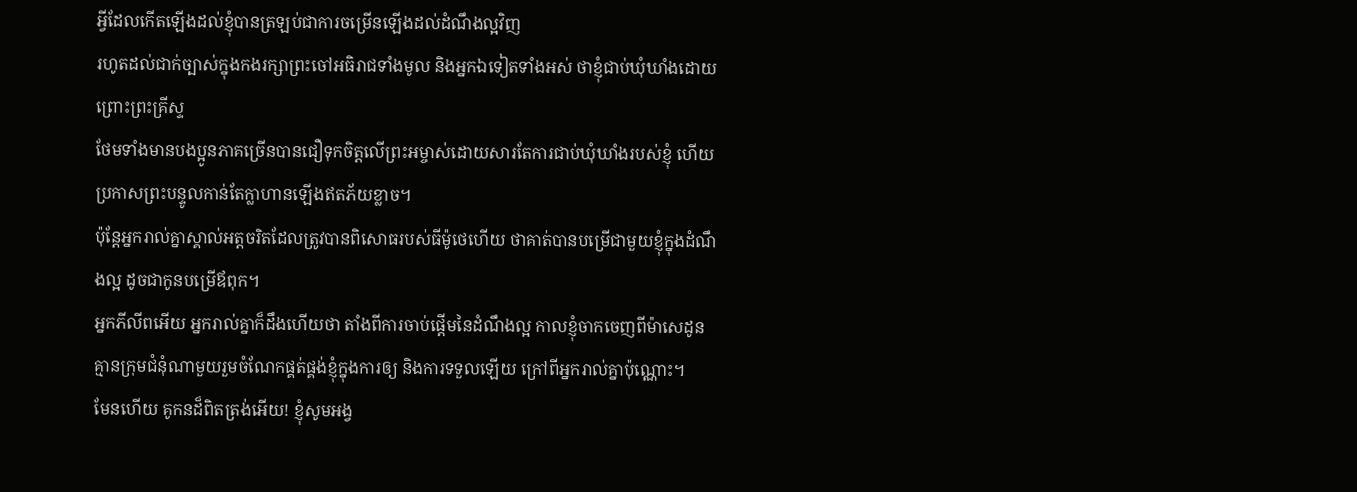អ្វីដែលកើតឡើងដល់ខ្ញុំបានត្រឡប់ជាការចម្រើនឡើងដល់ដំណឹងល្អវិញ
រហូតដល់ជាក់ច្បាស់ក្នុងកងរក្សាព្រះចៅអធិរាជទាំងមូល និងអ្នកឯទៀតទាំងអស់ ថាខ្ញុំជាប់ឃុំឃាំងដោយព្រោះព្រះគ្រីស្ទ
ថែមទាំងមានបងប្អូនភាគច្រើនបានជឿទុកចិត្តលើព្រះអម្ចាស់ដោយសារតែការជាប់ឃុំឃាំងរបស់ខ្ញុំ ហើយប្រកាសព្រះបន្ទូលកាន់តែក្លាហានឡើងឥតភ័យខ្លាច។
ប៉ុន្តែអ្នករាល់គ្នាស្គាល់អត្តចរិតដែលត្រូវបានពិសោធរបស់ធីម៉ូថេហើយ ថាគាត់បានបម្រើជាមួយខ្ញុំក្នុងដំណឹងល្អ ដូចជាកូនបម្រើឪពុក។
អ្នកភីលីពអើយ អ្នករាល់គ្នាក៏ដឹងហើយថា តាំងពីការចាប់ផ្ដើមនៃដំណឹងល្អ កាលខ្ញុំចាកចេញពីម៉ាសេដូន គ្មានក្រុមជំនុំណាមួយរួមចំណែកផ្គត់ផ្គង់ខ្ញុំក្នុងការឲ្យ និងការទទួលឡើយ ក្រៅពីអ្នករាល់គ្នាប៉ុណ្ណោះ។
មែនហើយ គូកនដ៏ពិតត្រង់អើយ! ខ្ញុំសូមអង្វ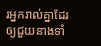រអ្នករាល់គ្នាដែរ ឲ្យជួយនាងទាំ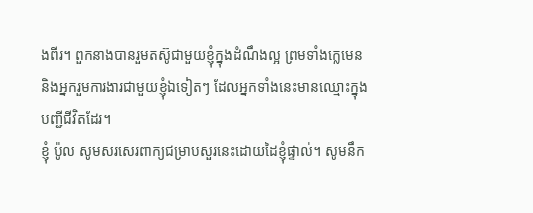ងពីរ។ ពួកនាងបានរួមតស៊ូជាមួយខ្ញុំក្នុងដំណឹងល្អ ព្រមទាំងក្លេមេន និងអ្នករួមការងារជាមួយខ្ញុំឯទៀតៗ ដែលអ្នកទាំងនេះមានឈ្មោះក្នុងបញ្ជីជីវិតដែរ។
ខ្ញុំ ប៉ូល សូមសរសេរពាក្យជម្រាបសួរនេះដោយដៃខ្ញុំផ្ទាល់។ សូមនឹក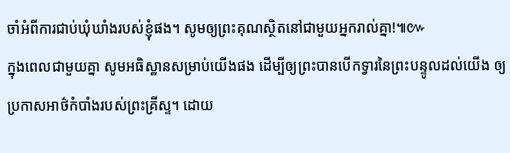ចាំអំពីការជាប់ឃុំឃាំងរបស់ខ្ញុំផង។ សូមឲ្យព្រះគុណស្ថិតនៅជាមួយអ្នករាល់គ្នា!៕៚
ក្នុងពេលជាមួយគ្នា សូមអធិស្ឋានសម្រាប់យើងផង ដើម្បីឲ្យព្រះបានបើកទ្វារនៃព្រះបន្ទូលដល់យើង ឲ្យប្រកាសអាថ៌កំបាំងរបស់ព្រះគ្រីស្ទ។ ដោយ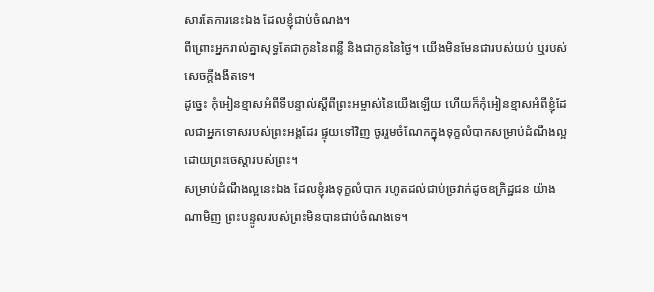សារតែការនេះឯង ដែលខ្ញុំជាប់ចំណង។
ពីព្រោះអ្នករាល់គ្នាសុទ្ធតែជាកូននៃពន្លឺ និងជាកូននៃថ្ងៃ។ យើងមិនមែនជារបស់យប់ ឬរបស់សេចក្ដីងងឹតទេ។
ដូច្នេះ កុំអៀនខ្មាសអំពីទីបន្ទាល់ស្ដីពីព្រះអម្ចាស់នៃយើងឡើយ ហើយក៏កុំអៀនខ្មាសអំពីខ្ញុំដែលជាអ្នកទោសរបស់ព្រះអង្គដែរ ផ្ទុយទៅវិញ ចូររួមចំណែកក្នុងទុក្ខលំបាកសម្រាប់ដំណឹងល្អដោយព្រះចេស្ដារបស់ព្រះ។
សម្រាប់ដំណឹងល្អនេះឯង ដែលខ្ញុំរងទុក្ខលំបាក រហូតដល់ជាប់ច្រវាក់ដូចឧក្រិដ្ឋជន យ៉ាងណាមិញ ព្រះបន្ទូលរបស់ព្រះមិនបានជាប់ចំណងទេ។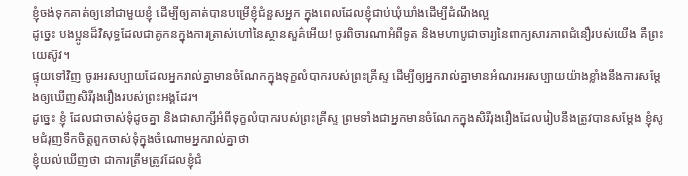ខ្ញុំចង់ទុកគាត់ឲ្យនៅជាមួយខ្ញុំ ដើម្បីឲ្យគាត់បានបម្រើខ្ញុំជំនួសអ្នក ក្នុងពេលដែលខ្ញុំជាប់ឃុំឃាំងដើម្បីដំណឹងល្អ
ដូច្នេះ បងប្អូនដ៏វិសុទ្ធដែលជាគូកនក្នុងការត្រាស់ហៅនៃស្ថានសួគ៌អើយ! ចូរពិចារណាអំពីទូត និងមហាបូជាចារ្យនៃពាក្យសារភាពជំនឿរបស់យើង គឺព្រះយេស៊ូវ។
ផ្ទុយទៅវិញ ចូរអរសប្បាយដែលអ្នករាល់គ្នាមានចំណែកក្នុងទុក្ខលំបាករបស់ព្រះគ្រីស្ទ ដើម្បីឲ្យអ្នករាល់គ្នាមានអំណរអរសប្បាយយ៉ាងខ្លាំងនឹងការសម្ដែងឲ្យឃើញសិរីរុងរឿងរបស់ព្រះអង្គដែរ។
ដូច្នេះ ខ្ញុំ ដែលជាចាស់ទុំដូចគ្នា និងជាសាក្សីអំពីទុក្ខលំបាករបស់ព្រះគ្រីស្ទ ព្រមទាំងជាអ្នកមានចំណែកក្នុងសិរីរុងរឿងដែលរៀបនឹងត្រូវបានសម្ដែង ខ្ញុំសូមជំរុញទឹកចិត្តពួកចាស់ទុំក្នុងចំណោមអ្នករាល់គ្នាថា
ខ្ញុំយល់ឃើញថា ជាការត្រឹមត្រូវដែលខ្ញុំជំ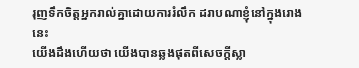រុញទឹកចិត្តអ្នករាល់គ្នាដោយការរំលឹក ដរាបណាខ្ញុំនៅក្នុងរោងនេះ
យើងដឹងហើយថា យើងបានឆ្លងផុតពីសេចក្ដីស្លា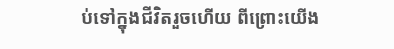ប់ទៅក្នុងជីវិតរួចហើយ ពីព្រោះយើង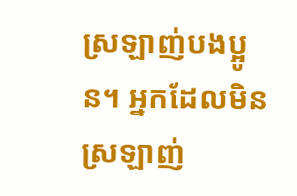ស្រឡាញ់បងប្អូន។ អ្នកដែលមិនស្រឡាញ់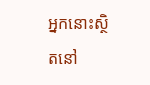អ្នកនោះស្ថិតនៅ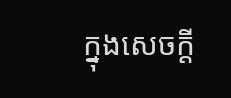ក្នុងសេចក្ដី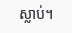ស្លាប់។